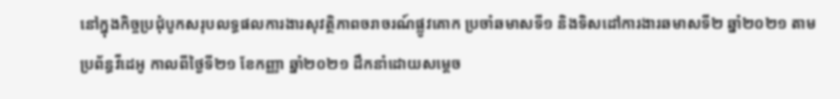នៅក្នុងកិច្ចប្រជុំបូកសរុបលទ្ធផលការងារសុវត្ថិភាពចរាចរណ៍ផ្លូវគោក ប្រចាំឆមាសទី១ និងទិសដៅការងារឆមាសទី២ ឆ្នាំ២០២១ តាមប្រព័ន្ធវីដេអូ កាលពីថ្ងៃទី២១ ខែកញ្ញា ឆ្នាំ២០២១ ដឹកនាំដោយសម្ដេច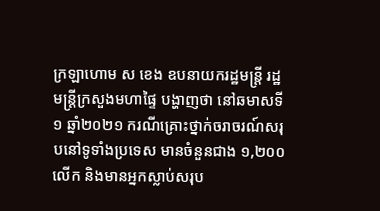ក្រឡាហោម ស ខេង ឧបនាយករដ្ឋមន្រ្តី រដ្ឋមន្រ្តីក្រសួងមហាផ្ទៃ បង្ហាញថា នៅឆមាសទី១ ឆ្នាំ២០២១ ករណីគ្រោះថ្នាក់ចរាចរណ៍សរុបនៅទូទាំងប្រទេស មានចំនួនជាង ១,២០០លើក និងមានអ្នកស្លាប់សរុប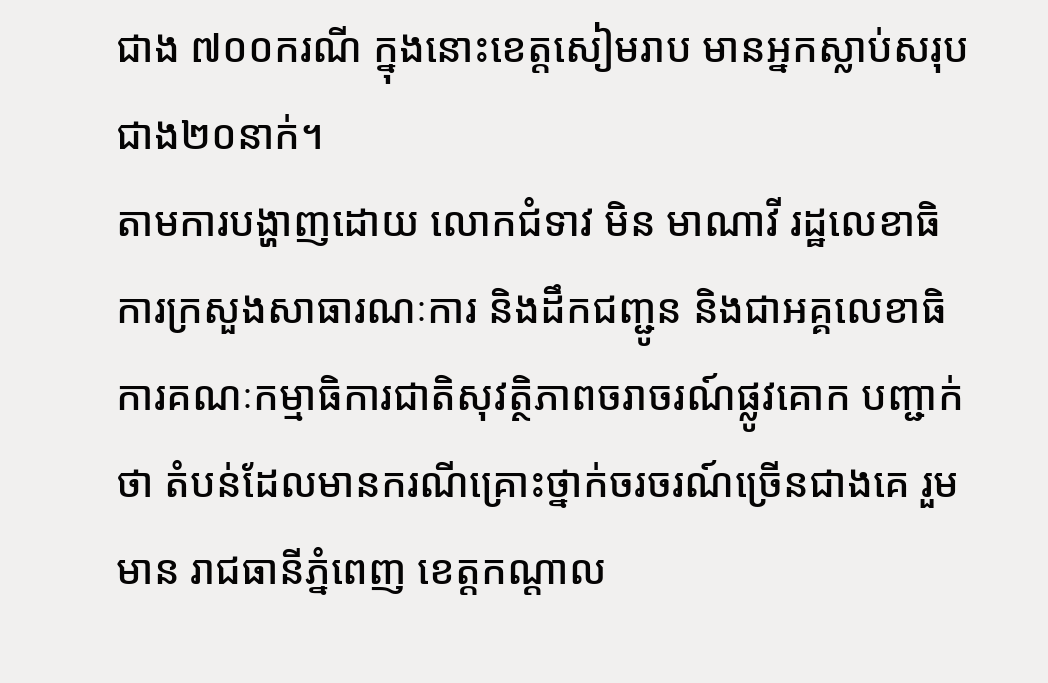ជាង ៧០០ករណី ក្នុងនោះខេត្តសៀមរាប មានអ្នកស្លាប់សរុបជាង២០នាក់។
តាមការបង្ហាញដោយ លោកជំទាវ មិន មាណាវី រដ្ឋលេខាធិការក្រសួងសាធារណៈការ និងដឹកជញ្ជូន និងជាអគ្គលេខាធិការគណៈកម្មាធិការជាតិសុវត្ថិភាពចរាចរណ៍ផ្លូវគោក បញ្ជាក់ថា តំបន់ដែលមានករណីគ្រោះថ្នាក់ចរចរណ៍ច្រើនជាងគេ រួមមាន រាជធានីភ្នំពេញ ខេត្តកណ្ដាល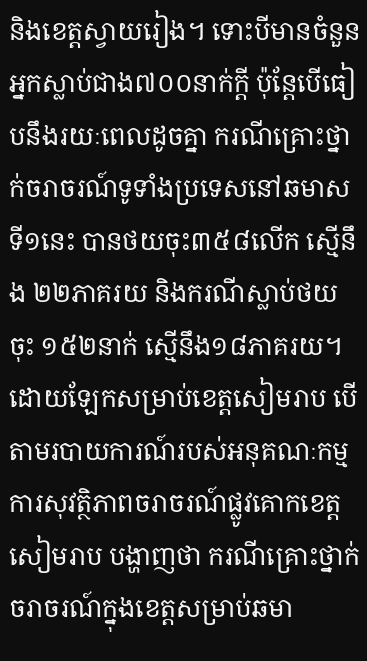និងខេត្តស្វាយរៀង។ ទោះបីមានចំនួនអ្នកស្លាប់ជាង៧០០នាក់ក្ដី ប៉ុន្តែបើធៀបនឹងរយៈពេលដូចគ្នា ករណីគ្រោះថ្នាក់ចរាចរណ៍ទូទាំងប្រទេសនៅឆមាសទី១នេះ បានថយចុះ៣៥៨លើក ស្មើនឹង ២២ភាគរយ និងករណីស្លាប់ថយចុះ ១៥២នាក់ ស្មើនឹង១៨ភាគរយ។
ដោយឡែកសម្រាប់ខេត្តសៀមរាប បើតាមរបាយការណ៍របស់អនុគណៈកម្មការសុវត្ថិភាពចរាចរណ៍ផ្លូវគោកខេត្តសៀមរាប បង្ហាញថា ករណីគ្រោះថ្នាក់ចរាចរណ៍ក្នុងខេត្តសម្រាប់ឆមា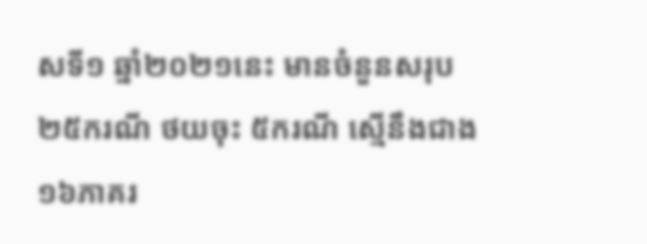សទី១ ឆ្នាំ២០២១នេះ មានចំនួនសរុប ២៥ករណី ថយចុះ ៥ករណី ស្មើនឹងជាង ១៦ភាគរ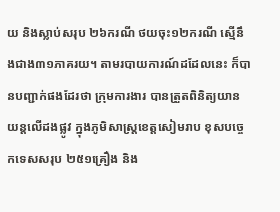យ និងស្លាប់សរុប ២៦ករណី ថយចុះ១២ករណី ស្មើនឹងជាង៣១ភាគរយ។ តាមរបាយការណ៍ដដែលនេះ ក៏បានបញ្ជាក់ផងដែរថា ក្រុមការងារ បានត្រួតពិនិត្យយានយន្តលើដងផ្លូវ ក្នុងភូមិសាស្ត្រខេត្តសៀមរាប ខុសបច្ចេកទេសសរុប ២៥១គ្រឿង និង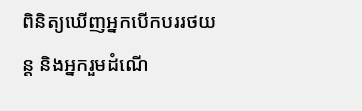ពិនិត្យឃើញអ្នកបើកបររថយន្ត និងអ្នករួមដំណើ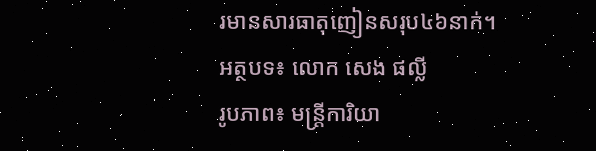រមានសារធាតុញៀនសរុប៤៦នាក់។
អត្ថបទ៖ លោក សេង ផល្លី
រូបភាព៖ មន្ត្រីការិយា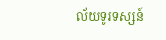ល័យទូរទស្សន៍